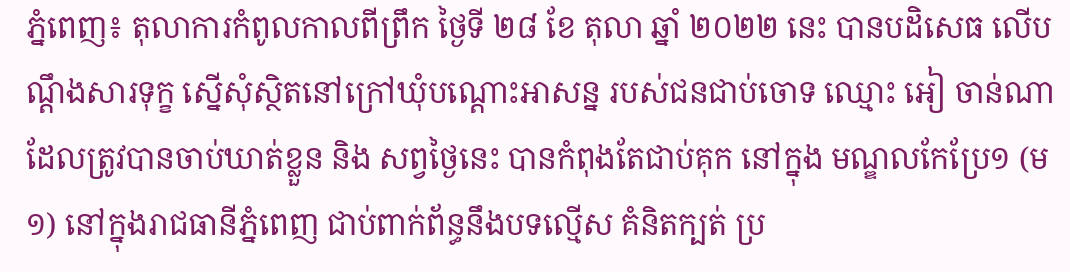ភ្នំពេញ៖ តុលាការកំពូលកាលពីព្រឹក ថ្ងៃទី ២៨ ខែ តុលា ឆ្នាំ ២០២២ នេះ បានបដិសេធ លើបណ្តឹងសារទុក្ខ ស្នើសុំស្ថិតនៅក្រៅឃុំបណ្តោះអាសន្ន របស់ជនជាប់ចោទ ឈ្មោះ អៀ ចាន់ណា ដែលត្រូវបានចាប់ឃាត់ខ្លួន និង សព្វថ្ងៃនេះ បានកំពុងតែជាប់គុក នៅក្នុង មណ្ឌលកែប្រែ១ (ម១) នៅក្នុងរាជធានីភ្នំពេញ ជាប់ពាក់ព័ន្ធនឹងបទល្មើស គំនិតក្បត់ ប្រ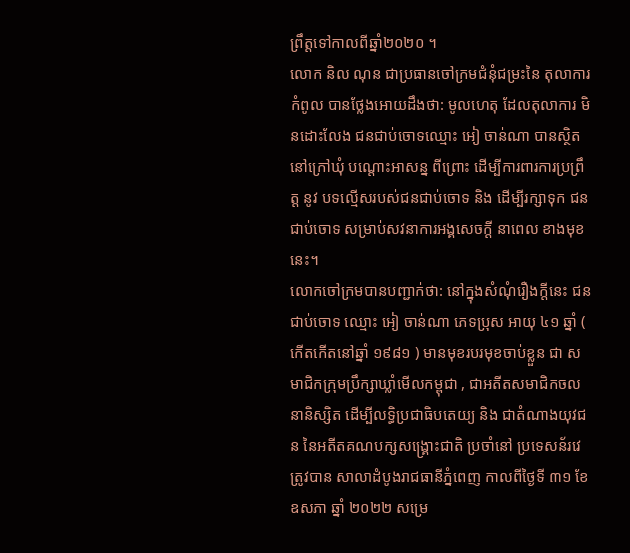ព្រឹត្តទៅកាលពីឆ្នាំ២០២០ ។
លោក និល ណុន ជាប្រធានចៅក្រមជំនុំជម្រះនៃ តុលាការកំពូល បានថ្លែងអោយដឹងថា: មូលហេតុ ដែលតុលាការ មិនដោះលែង ជនជាប់ចោទឈ្មោះ អៀ ចាន់ណា បានស្ថិតនៅក្រៅឃុំ បណ្តោះអាសន្ន ពីព្រោះ ដើម្បីការពារការប្រព្រឹត្ត នូវ បទល្មើសរបស់ជនជាប់ចោទ និង ដើម្បីរក្សាទុក ជនជាប់ចោទ សម្រាប់សវនាការអង្គសេចក្ដី នាពេល ខាងមុខនេះ។
លោកចៅក្រមបានបញ្ជាក់ថា: នៅក្នុងសំណុំរឿងក្តីនេះ ជនជាប់ចោទ ឈ្មោះ អៀ ចាន់ណា ភេទប្រុស អាយុ ៤១ ឆ្នាំ ( កើតកើតនៅឆ្នាំ ១៩៨១ ) មានមុខរបរមុខចាប់ខ្លួន ជា សមាជិកក្រុមប្រឹក្សាឃ្លាំមើលកម្ពុជា , ជាអតីតសមាជិកចលនានិស្សិត ដើម្បីលទ្ធិប្រជាធិបតេយ្យ និង ជាតំណាងយុវជន នៃអតីតគណបក្សសង្រ្គោះជាតិ ប្រចាំនៅ ប្រទេសន័រវេ ត្រូវបាន សាលាដំបូងរាជធានីភ្នំពេញ កាលពីថ្ងៃទី ៣១ ខែ ឧសភា ឆ្នាំ ២០២២ សម្រេ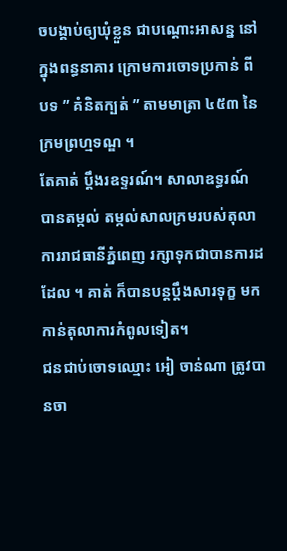ចបង្គាប់ឲ្យឃុំខ្លួន ជាបណ្ដោះអាសន្ន នៅក្នុងពន្ធនាគារ ក្រោមការចោទប្រកាន់ ពីបទ ” គំនិតក្បត់ ” តាមមាត្រា ៤៥៣ នៃក្រមព្រហ្មទណ្ឌ ។
តែគាត់ ប្តឹងរឧទ្ទរណ៍។ សាលាឧទ្ធរណ៍ បានតម្កល់ តម្កល់សាលក្រមរបស់តុលាការរាជធានីភ្នំពេញ រក្សាទុកជាបានការដដែល ។ គាត់ ក៏បានបន្តប្តឹងសារទុក្ខ មកកាន់តុលាការកំពូលទៀត។
ជនជាប់ចោទឈ្មោះ អៀ ចាន់ណា ត្រូវបានចា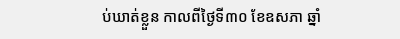ប់ឃាត់ខ្លួន កាលពីថ្ងៃទី៣០ ខែឧសភា ឆ្នាំ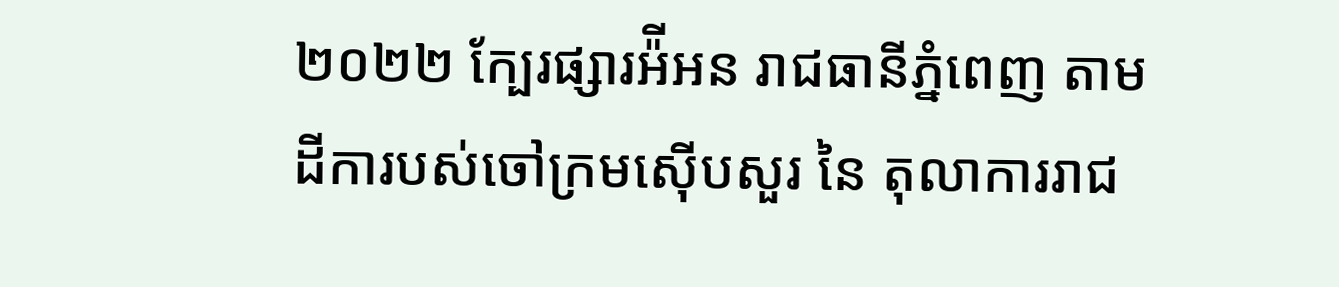២០២២ ក្បែរផ្សារអ៉ីអន រាជធានីភ្នំពេញ តាមដីការបស់ចៅក្រមស៊ើបសួរ នៃ តុលាការរាជ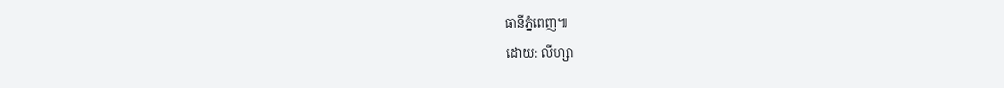ធានីភ្នំពេញ៕
ដោយ: លីហ្សា